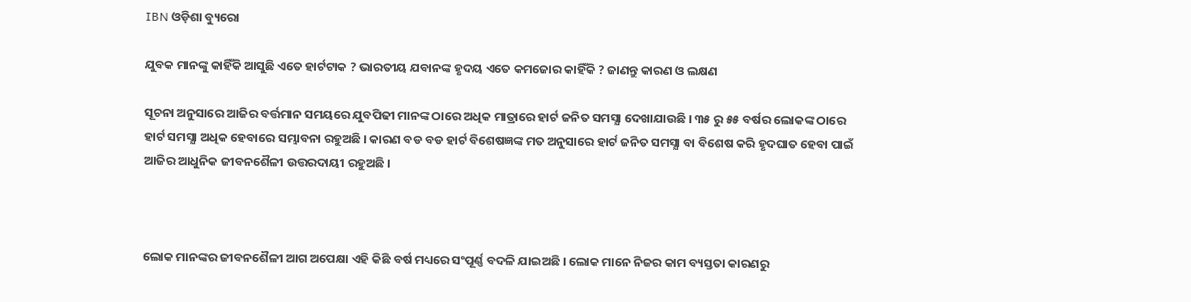IBN ଓଡ଼ିଶା ବ୍ୟୁରୋ

ଯୁବକ ମାନଙ୍କୁ କାହିଁକି ଆସୁଛି ଏତେ ହାର୍ଟଟାକ ? ଭାରତୀୟ ଯବାନଙ୍କ ହୃଦୟ ଏତେ କମଜୋର କାହିଁକି ? ଜାଣନ୍ତୁ କାରଣ ଓ ଲକ୍ଷଣ

ସୂଚନା ଅନୁସାରେ ଆଜିର ବର୍ତ୍ତମାନ ସମୟରେ ଯୁବପିଢୀ ମାନଙ୍କ ଠାରେ ଅଧିକ ମାତ୍ରାରେ ହାର୍ଟ ଜନିତ ସମସ୍ଯା ଦେଖାଯାଉଛି । ୩୫ ରୁ ୫୫ ବର୍ଷର ଲୋକଙ୍କ ଠାରେ ହାର୍ଟ ସମସ୍ଯା ଅଧିକ ହେବାରେ ସମ୍ଭାବନା ରହୁଅଛି । କାରଣ ବଡ ବଡ ହାର୍ଟ ବିଶେଷଜ୍ଞଙ୍କ ମତ ଅନୁସାରେ ହାର୍ଟ ଜନିତ ସମସ୍ଯା ବା ବିଶେଷ କରି ହୃଦଘାତ ହେବା ପାଇଁ ଆଜିର ଆଧୁନିକ ଜୀବନଶୈଳୀ ଉତ୍ତରଦାୟୀ ରହୁଅଛି ।



ଲୋକ ମାନଙ୍କର ଜୀବନଶୈଳୀ ଆଗ ଅପେକ୍ଷା ଏହି କିଛି ବର୍ଷ ମଧ୍ୟରେ ସଂପୂର୍ଣ୍ଣ ବଦଳି ଯାଇଅଛି । ଲୋକ ମାନେ ନିଜର କାମ ବ୍ୟସ୍ତତା କାରଣରୁ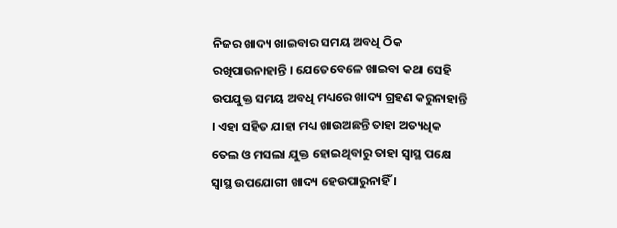ନିଜର ଖାଦ୍ୟ ଖାଇବାର ସମୟ ଅବଧି ଠିକ ରଖିପାଉନାହାନ୍ତି । ଯେତେବେଳେ ଖାଇବା କଥା ସେହି ଉପଯୁକ୍ତ ସମୟ ଅବଧି ମଧ୍ୟରେ ଖାଦ୍ୟ ଗ୍ରହଣ କରୁନାହାନ୍ତି । ଏହା ସହିତ ଯାହା ମଧ୍ୟ ଖାଉଅଛନ୍ତି ତାହା ଅତ୍ୟଧିକ ତେଲ ଓ ମସଲା ଯୁକ୍ତ ହୋଇଥିବାରୁ ତାହା ସ୍ଵାସ୍ଥ ପକ୍ଷେ ସ୍ଵାସ୍ଥ ଉପଯୋଗୀ ଖାଦ୍ୟ ହେଉପାରୁନାହିଁ ।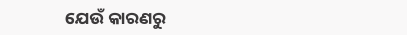ଯେଉଁ କାରଣରୁ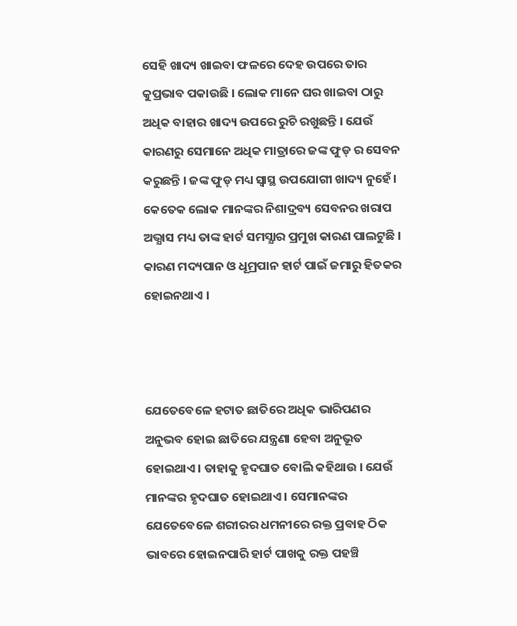ସେହି ଖାଦ୍ୟ ଖାଇବା ଫଳରେ ଦେହ ଉପରେ ତାର କୁପ୍ରଭାବ ପକାଉଛି । ଲୋକ ମାନେ ଘର ଖାଇବା ଠାରୁ ଅଧିକ ବାହାର ଖାଦ୍ୟ ଉପରେ ରୁଚି ରଖୁଛନ୍ତି । ଯେଉଁ କାରଣରୁ ସେମାନେ ଅଧିକ ମାତ୍ରାରେ ଜଙ୍କ ଫୁଡ୍ ର ସେବନ କରୁଛନ୍ତି । ଜଙ୍କ ଫୁଡ୍ ମଧ୍ୟ ସ୍ଵାସ୍ଥ ଉପଯୋଗୀ ଖାଦ୍ୟ ନୁହେଁ । କେତେକ ଲୋକ ମାନଙ୍କର ନିଶାଦ୍ରବ୍ୟ ସେବନର ଖରାପ ଅଭ୍ଯାସ ମଧ୍ୟ ତାଙ୍କ ହାର୍ଟ ସମସ୍ଯାର ପ୍ରମୁଖ କାରଣ ପାଲଟୁଛି । କାରଣ ମଦ୍ୟପାନ ଓ ଧୂମ୍ରପାନ ହାର୍ଟ ପାଇଁ ଜମାରୁ ହିତକର ହୋଇନଥାଏ ।



ଯେତେବେଳେ ହଟାତ ଛାତିରେ ଅଧିକ ଭାରିପଣର ଅନୁଭବ ହୋଇ ଛାତିରେ ଯନ୍ତ୍ରଣା ହେବା ଅନୁଭୂତ ହୋଇଥାଏ । ତାହାକୁ ହୃଦଘାତ ବୋଲି କହିଥାଉ । ଯେଉଁ ମାନଙ୍କର ହୃଦଘାତ ହୋଇଥାଏ । ସେମାନଙ୍କର ଯେତେବେଳେ ଶରୀରର ଧମନୀରେ ରକ୍ତ ପ୍ରବାହ ଠିକ ଭାବରେ ହୋଇନପାରି ହାର୍ଟ ପାଖକୁ ରକ୍ତ ପହଞ୍ଚି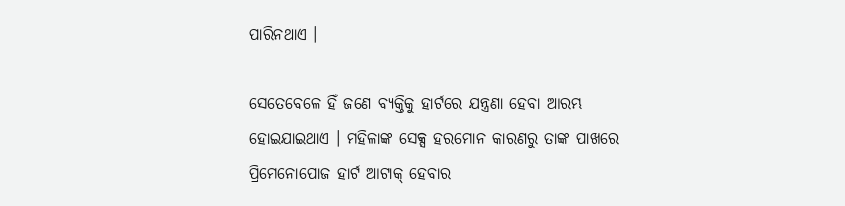ପାରିନଥାଏ ।

ସେତେବେଳେ ହିଁ ଜଣେ ବ୍ୟକ୍ତିକୁ ହାର୍ଟରେ ଯନ୍ତ୍ରଣା ହେବା ଆରମ୍ଭ ହୋଇଯାଇଥାଏ । ମହିଳାଙ୍କ ସେକ୍ସ ହରମୋନ କାରଣରୁ ତାଙ୍କ ପାଖରେ ପ୍ରିମେନୋପୋଜ ହାର୍ଟ ଆଟାକ୍ ହେବାର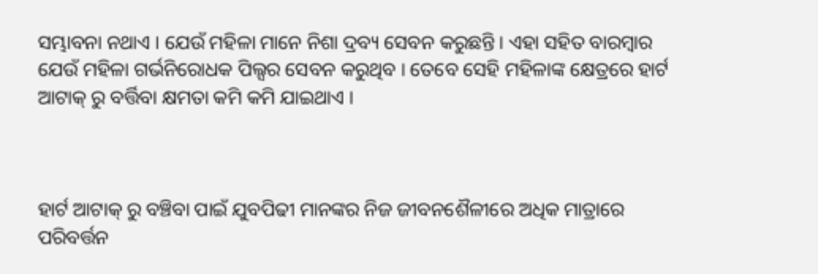ସମ୍ଭାବନା ନଥାଏ । ଯେଉଁ ମହିଳା ମାନେ ନିଶା ଦ୍ରବ୍ୟ ସେବନ କରୁଛନ୍ତି । ଏହା ସହିତ ବାରମ୍ବାର ଯେଉଁ ମହିଳା ଗର୍ଭନିରୋଧକ ପିଲ୍ସର ସେବନ କରୁଥିବ । ତେବେ ସେହି ମହିଳାଙ୍କ କ୍ଷେତ୍ରରେ ହାର୍ଟ ଆଟାକ୍ ରୁ ବର୍ତ୍ତିବା କ୍ଷମତା କମି କମି ଯାଇଥାଏ ।



ହାର୍ଟ ଆଟାକ୍ ରୁ ବଞ୍ଚିବା ପାଇଁ ଯୁବପିଢୀ ମାନଙ୍କର ନିଜ ଜୀବନଶୈଳୀରେ ଅଧିକ ମାତ୍ରାରେ ପରିବର୍ତ୍ତନ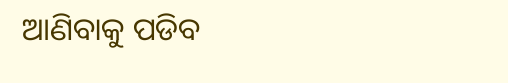ଆଣିବାକୁ ପଡିବ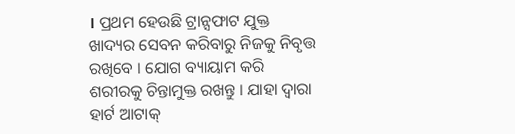। ପ୍ରଥମ ହେଉଛି ଟ୍ରାନ୍ସଫାଟ ଯୁକ୍ତ ଖାଦ୍ୟର ସେବନ କରିବାରୁ ନିଜକୁ ନିବୃତ୍ତ ରଖିବେ । ଯୋଗ ବ୍ୟାୟାମ କରି ଶରୀରକୁ ଚିନ୍ତାମୁକ୍ତ ରଖନ୍ତୁ । ଯାହା ଦ୍ଵାରା ହାର୍ଟ ଆଟାକ୍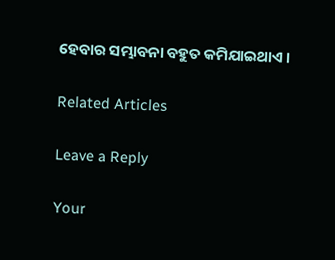ହେବାର ସମ୍ଭାବନା ବହୁତ କମିଯାଇଥାଏ ।

Related Articles

Leave a Reply

Your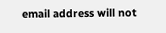email address will not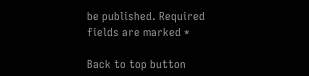be published. Required fields are marked *

Back to top button